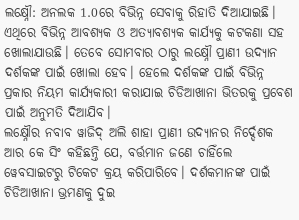ଲକ୍ଷ୍ନୌ: ଅନଲକ 1.0ରେ ବିଭିନ୍ନ ସେବାକୁ ରିହାତି ଦିଆଯାଇଛି। ଏଥିରେ ବିଭିନ୍ନ ଆବଶ୍ୟକ ଓ ଅତ୍ୟାବଶ୍ୟକ କାର୍ଯ୍ୟକୁ କଟକଣା ସହ ଖୋଲାଯାଉଛି। ତେବେ ସୋମବାର ଠାରୁ ଲକ୍ଷ୍ନୌ ପ୍ରାଣୀ ଉଦ୍ୟାନ ଦର୍ଶକଙ୍କ ପାଇଁ ଖୋଲା ହେବ। ହେଲେ ଦର୍ଶକଙ୍କ ପାଇଁ ବିଭିନ୍ନ ପ୍ରକାର ନିୟମ କାର୍ଯ୍ୟକାରୀ କରାଯାଇ ଚିଡିଆଖାନା ଭିତରକୁ ପ୍ରବେଶ ପାଇଁ ଅନୁମତି ଦିଆଯିବ।
ଲକ୍ଷ୍ନୌର ନବାବ ୱାଜିଦ୍ ଅଲି ଶାହା ପ୍ରାଣୀ ଉଦ୍ୟାନର ନିର୍ଦ୍ଦେଶକ ଆର କେ ସିଂ କହିଛନ୍ତି ଯେ, ବର୍ତ୍ତମାନ ଜଣେ ଚାହିଁଲେ ୱେବସାଇଟରୁ ଟିକେଟ କ୍ରୟ କରିପାରିବେ। ଦର୍ଶକମାନଙ୍କ ପାଇଁ ଚିଡିଆଖାନା ଭ୍ରମଣକୁ ଦୁଇ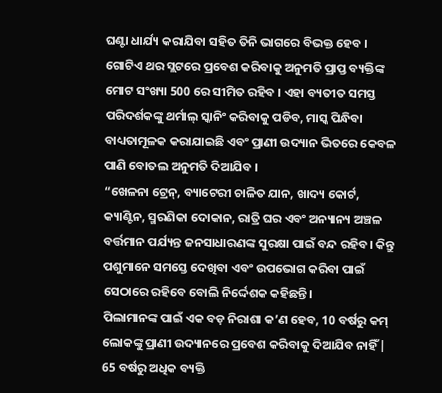ଘଣ୍ଟା ଧାର୍ଯ୍ୟ କରାଯିବା ସହିତ ତିନି ଭାଗରେ ବିଭକ୍ତ ହେବ । ଗୋଟିଏ ଥର ସ୍ଲଟରେ ପ୍ରବେଶ କରିବାକୁ ଅନୁମତି ପ୍ରାପ୍ତ ବ୍ୟକ୍ତିଙ୍କ ମୋଟ ସଂଖ୍ୟା 500 ରେ ସୀମିତ ରହିବ । ଏହା ବ୍ୟତୀତ ସମସ୍ତ ପରିଦର୍ଶକଙ୍କୁ ଥର୍ମାଲ୍ ସ୍କାନିଂ କରିବାକୁ ପଡିବ, ମାସ୍କ ପିନ୍ଧିବା ବାଧ୍ୟତାମୂଳକ କରାଯାଇଛି ଏବଂ ପ୍ରାଣୀ ଉଦ୍ୟାନ ଭିତରେ କେବଳ ପାଣି ବୋତଲ ଅନୁମତି ଦିଆଯିବ ।
“ଖେଳନା ଟ୍ରେନ୍, ବ୍ୟାଟେରୀ ଚାଳିତ ଯାନ, ଖାଦ୍ୟ କୋର୍ଟ, କ୍ୟାଣ୍ଟିନ, ସ୍ମରଣିକା ଦୋକାନ, ରାତ୍ରି ଘର ଏବଂ ଅନ୍ୟାନ୍ୟ ଅଞ୍ଚଳ ବର୍ତ୍ତମାନ ପର୍ଯ୍ୟନ୍ତ ଜନସାଧାରଣଙ୍କ ସୁରକ୍ଷା ପାଇଁ ବନ୍ଦ ରହିବ। କିନ୍ତୁ ପଶୁମାନେ ସମସ୍ତେ ଦେଖିବା ଏବଂ ଉପଭୋଗ କରିବା ପାଇଁ ସେଠାରେ ରହିବେ ବୋଲି ନିର୍ଦ୍ଦେଶକ କହିଛନ୍ତି।
ପିଲାମାନଙ୍କ ପାଇଁ ଏକ ବଡ଼ ନିରାଶା କ’ଣ ହେବ, 10 ବର୍ଷରୁ କମ୍ ଲୋକଙ୍କୁ ପ୍ରାଣୀ ଉଦ୍ୟାନରେ ପ୍ରବେଶ କରିବାକୁ ଦିଆଯିବ ନାହିଁ | 65 ବର୍ଷରୁ ଅଧିକ ବ୍ୟକ୍ତି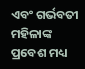ଏବଂ ଗର୍ଭବତୀ ମହିଳାଙ୍କ ପ୍ରବେଶ ମଧ୍ୟ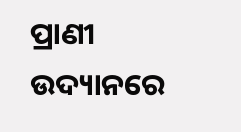ପ୍ରାଣୀ ଉଦ୍ୟାନରେ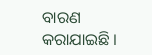ବାରଣ କରାଯାଇଛି ।